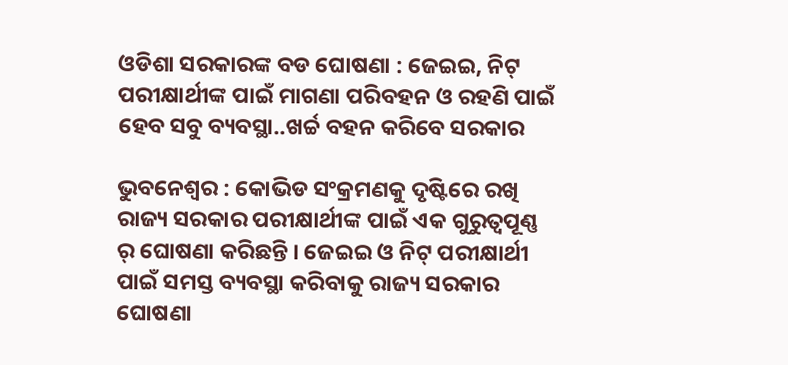ଓଡିଶା ସରକାରଙ୍କ ବଡ ଘୋଷଣା : ଜେଇଇ, ନିଟ୍ ପରୀକ୍ଷାର୍ଥୀଙ୍କ ପାଇଁ ମାଗଣା ପରିବହନ ଓ ରହଣି ପାଇଁ ହେବ ସବୁ ବ୍ୟବସ୍ଥା..ଖର୍ଚ୍ଚ ବହନ କରିବେ ସରକାର

ଭୁବନେଶ୍ୱର : କୋଭିଡ ସଂକ୍ରମଣକୁ ଦୃଷ୍ଟିରେ ରଖି ରାଜ୍ୟ ସରକାର ପରୀକ୍ଷାର୍ଥୀଙ୍କ ପାଇଁ ଏକ ଗୁରୁତ୍ୱପୂଣ୍ଣ ର୍ ଘୋଷଣା କରିଛନ୍ତି । ଜେଇଇ ଓ ନିଟ୍ ପରୀକ୍ଷାର୍ଥୀ ପାଇଁ ସମସ୍ତ ବ୍ୟବସ୍ଥା କରିବାକୁ ରାଜ୍ୟ ସରକାର ଘୋଷଣା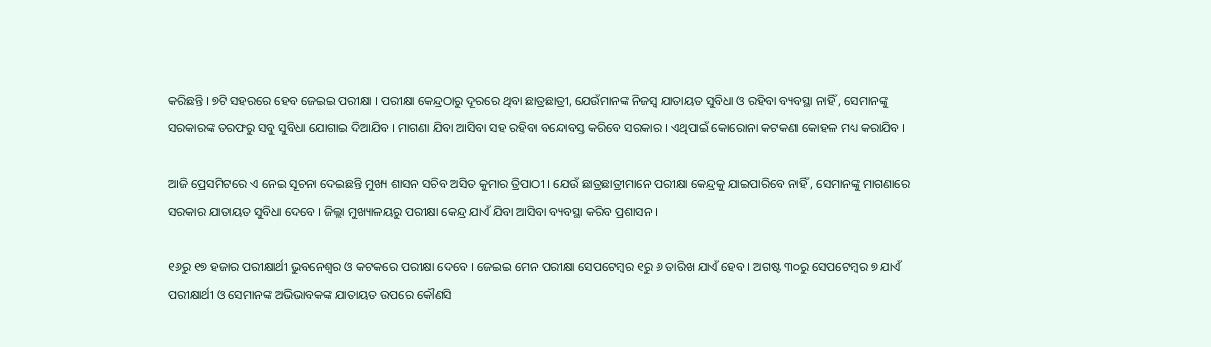କରିଛନ୍ତି । ୭ଟି ସହରରେ ହେବ ଜେଇଇ ପରୀକ୍ଷା । ପରୀକ୍ଷା କେନ୍ଦ୍ରଠାରୁ ଦୂରରେ ଥିବା ଛାତ୍ରଛାତ୍ରୀ, ଯେଉଁମାନଙ୍କ ନିଜସ୍ୱ ଯାତାୟତ ସୁବିଧା ଓ ରହିବା ବ୍ୟବସ୍ଥା ନାହିଁ , ସେମାନଙ୍କୁ ସରକାରଙ୍କ ତରଫରୁ ସବୁ ସୁବିଧା ଯୋଗାଇ ଦିଆଯିବ । ମାଗଣା ଯିବା ଆସିବା ସହ ରହିବା ବନ୍ଦୋବସ୍ତ କରିବେ ସରକାର । ଏଥିପାଇଁ କୋରୋନା କଟକଣା କୋହଳ ମଧ୍ୟ କରାଯିବ ।

ଆଜି ପ୍ରେସମିଟରେ ଏ ନେଇ ସୂଚନା ଦେଇଛନ୍ତି ମୁଖ୍ୟ ଶାସନ ସଚିବ ଅସିତ କୁମାର ତ୍ରିପାଠୀ । ଯେଉଁ ଛାତ୍ରଛାତ୍ରୀମାନେ ପରୀକ୍ଷା କେନ୍ଦ୍ରକୁ ଯାଇପାରିବେ ନାହିଁ , ସେମାନଙ୍କୁ ମାଗଣାରେ ସରକାର ଯାତାୟତ ସୁବିଧା ଦେବେ । ଜିଲ୍ଲା ମୁଖ୍ୟାଳୟରୁ ପରୀକ୍ଷା କେନ୍ଦ୍ର ଯାଏଁ ଯିବା ଆସିବା ବ୍ୟବସ୍ଥା କରିବ ପ୍ରଶାସନ ।

୧୬ରୁ ୧୭ ହଜାର ପରୀକ୍ଷାର୍ଥୀ ଭୁବନେଶ୍ୱର ଓ କଟକରେ ପରୀକ୍ଷା ଦେବେ । ଜେଇଇ ମେନ ପରୀକ୍ଷା ସେପଟେମ୍ବର ୧ରୁ ୬ ତାରିଖ ଯାଏଁ ହେବ । ଅଗଷ୍ଟ ୩୦ରୁ ସେପଟେମ୍ବର ୭ ଯାଏଁ ପରୀକ୍ଷାର୍ଥୀ ଓ ସେମାନଙ୍କ ଅଭିଭାବକଙ୍କ ଯାତାୟତ ଉପରେ କୌଣସି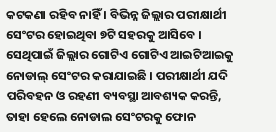କଟକଣା ରହିବ ନାହିଁ । ବିଭିନ୍ନ ଜିଲ୍ଲାର ପରୀକ୍ଷାର୍ଥୀ ସେଂଟର ହୋଇଥିବା ୭ଟି ସହରକୁ ଆସିବେ । ସେଥିପାଇଁ ଜିଲ୍ଲାର ଗୋଟିଏ ଗୋଟିଏ ଆଇଟିଆଇକୁ ନୋଡାଲ୍ ସେଂଟର କରାଯାଇଛି । ପରୀକ୍ଷାର୍ଥୀ ଯଦି ପରିବହନ ଓ ରହଣୀ ବ୍ୟବସ୍ଥା ଆବଶ୍ୟକ କରନ୍ତି, ତାହା ହେଲେ ନୋଡାଲ ସେଂଟରକୁ ଫୋନ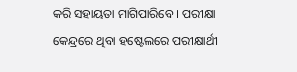କରି ସହାୟତା ମାଗିପାରିବେ । ପରୀକ୍ଷା କେନ୍ଦ୍ରରେ ଥିବା ହଷ୍ଟେଲରେ ପରୀକ୍ଷାର୍ଥୀ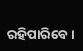ରହିପାରିବେ ।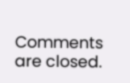Comments are closed.